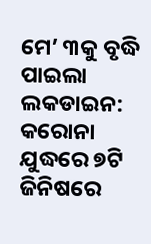ମେ’ ୩କୁ ବୃଦ୍ଧି ପାଇଲା ଲକଡାଇନ: କରୋନା ଯୁଦ୍ଧରେ ୭ଟି ଜିନିଷରେ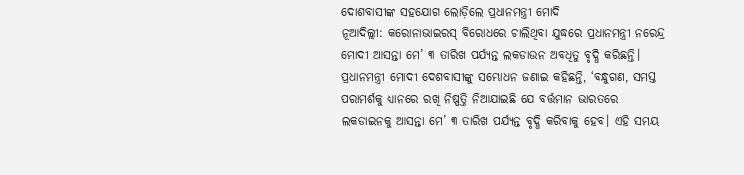ଦୋଶବାସୀଙ୍କ ସହଯୋଗ ଲୋଡ଼ିଲେ ପ୍ରଧାନମନ୍ତ୍ରୀ ମୋଦି
ନୂଆଦିଲ୍ଲୀ: କରୋନାଭାଇରସ୍ ବିରୋଧରେ ଚାଲିଥିବା ଯୁଦ୍ଧରେ ପ୍ରଧାନମନ୍ତ୍ରୀ ନରେନ୍ଦ୍ର ମୋଦୀ ଆସନ୍ତା ମେ’ ୩ ତାରିଖ ପର୍ଯ୍ୟନ୍ତ ଲକଡାଉନ ଅବଧିତୁ ବୃଦ୍ଧି କରିଛନ୍ତି। ପ୍ରଧାନମନ୍ତ୍ରୀ ମୋଦୀ ଦେଶବାସୀଙ୍କୁ ସମ୍ଭୋଧନ ଜଣାଇ କହିଛନ୍ତି, ‘ବନ୍ଧୁଗଣ, ସମସ୍ତ ପରାମର୍ଶକୁ ଧ୍ୟାନରେ ରଖି ନିଷ୍ପତ୍ତି ନିଆଯାଇଛି ଯେ ବର୍ତ୍ତମାନ ଭାରତରେ ଲକଡାଇନକୁ ଆସନ୍ତା ମେ’ ୩ ତାରିଖ ପର୍ଯ୍ୟନ୍ତ ବୃଦ୍ଧି କରିବାକୁ ହେବ। ଏହି ସମୟ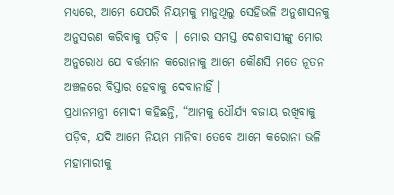ମଧ୍ୟରେ, ଆମେ ଯେପରି ନିୟମକୁ ମାନୁଥିଲୁ ସେହିଭଳି ଅନୁଶାସନକୁ ଅନୁସରଣ କରିବାକୁ ପଡ଼ିବ | ମୋର ସମସ୍ତ ଦେଶବାସୀଙ୍କୁ ମୋର ଅନୁରୋଧ ଯେ ବର୍ତ୍ତମାନ କରୋନାକୁ ଆମେ କୌଣସି ମତେ ନୂତନ ଅଞ୍ଚଳରେ ବିସ୍ତାର ହେବାକୁ ଦେବାନାହିଁ ।
ପ୍ରଧାନମନ୍ତ୍ରୀ ମୋଦୀ କହିଛନ୍ତି, “ଆମକୁ ଧୌର୍ଯ୍ୟ ବଜାୟ ରଖିବାକୁ ପଡ଼ିବ, ଯଦି ଆମେ ନିୟମ ମାନିବା ତେବେ ଆମେ କରୋନା ଭଳି ମହାମାରୀକୁ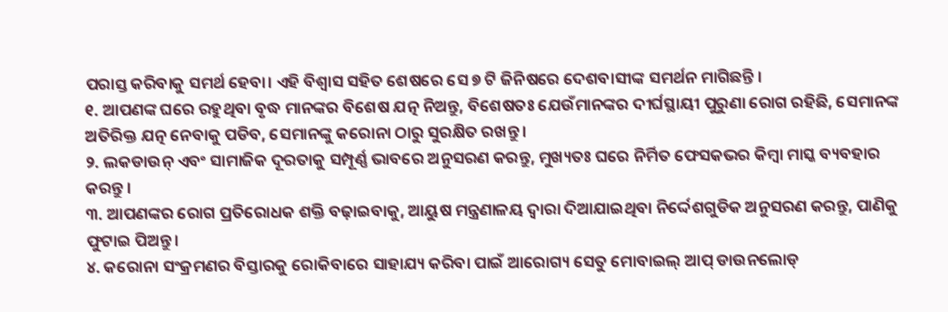ପରାସ୍ତ କରିବାକୁ ସମର୍ଥ ହେବା। ଏହି ବିଶ୍ୱାସ ସହିତ ଶେଷରେ ସେ ୭ ଟି ଜିନିଷରେ ଦେଶବାସୀଙ୍କ ସମର୍ଥନ ମାଗିଛନ୍ତି ।
୧. ଆପଣଙ୍କ ଘରେ ରହୁଥିବା ବୃଦ୍ଧ ମାନଙ୍କର ବିଶେଷ ଯତ୍ନ ନିଅନ୍ତୁ, ବିଶେଷତଃ ଯେଉଁମାନଙ୍କର ଦୀର୍ଘସ୍ଥାୟୀ ପୁରୁଣା ରୋଗ ରହିଛି, ସେମାନଙ୍କ ଅତିରିକ୍ତ ଯତ୍ନ ନେବାକୁ ପଡିବ, ସେମାନଙ୍କୁ କରୋନା ଠାରୁ ସୁରକ୍ଷିତ ରଖନ୍ତୁ ।
୨. ଲକଡାଉନ୍ ଏବଂ ସାମାଜିକ ଦୂରତାକୁ ସମ୍ପୂର୍ଣ୍ଣ ଭାବରେ ଅନୁସରଣ କରନ୍ତୁ, ମୁଖ୍ୟତଃ ଘରେ ନିର୍ମିତ ଫେସକଭର କିମ୍ବା ମାସ୍କ ବ୍ୟବହାର କରନ୍ତୁ ।
୩. ଆପଣଙ୍କର ରୋଗ ପ୍ରତିରୋଧକ ଶକ୍ତି ବଢ଼ାଇବାକୁ, ଆୟୁଷ ମନ୍ତ୍ରଣାଳୟ ଦ୍ୱାରା ଦିଆଯାଇଥିବା ନିର୍ଦ୍ଦେଶଗୁଡିକ ଅନୁସରଣ କରନ୍ତୁ, ପାଣିକୁ ଫୁଟାଇ ପିଅନ୍ତୁ ।
୪. କରୋନା ସଂକ୍ରମଣର ବିସ୍ତାରକୁ ରୋକିବାରେ ସାହାଯ୍ୟ କରିବା ପାଇଁ ଆରୋଗ୍ୟ ସେତୁ ମୋବାଇଲ୍ ଆପ୍ ଡାଉନଲୋଡ୍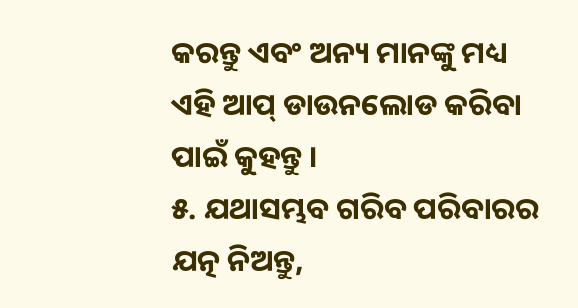କରନ୍ତୁ ଏବଂ ଅନ୍ୟ ମାନଙ୍କୁ ମଧ୍ୟ ଏହି ଆପ୍ ଡାଉନଲୋଡ କରିବା ପାଇଁ କୁହନ୍ତୁ ।
୫. ଯଥାସମ୍ଭବ ଗରିବ ପରିବାରର ଯତ୍ନ ନିଅନ୍ତୁ,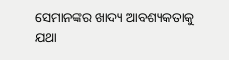ସେମାନଙ୍କର ଖାଦ୍ୟ ଆବଶ୍ୟକତାକୁ ଯଥା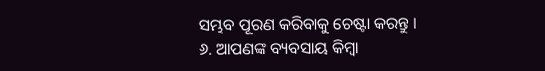ସମ୍ଭବ ପୂରଣ କରିବାକୁ ଚେଷ୍ଟା କରନ୍ତୁ ।
୬. ଆପଣଙ୍କ ବ୍ୟବସାୟ କିମ୍ବା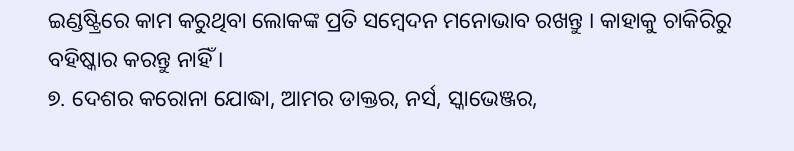ଇଣ୍ଡଷ୍ଟ୍ରିରେ କାମ କରୁଥିବା ଲୋକଙ୍କ ପ୍ରତି ସମ୍ବେଦନ ମନୋଭାବ ରଖନ୍ତୁ । କାହାକୁ ଚାକିରିରୁ ବହିଷ୍କାର କରନ୍ତୁ ନାହିଁ ।
୭. ଦେଶର କରୋନା ଯୋଦ୍ଧା, ଆମର ଡାକ୍ତର, ନର୍ସ, ସ୍କାଭେଞ୍ଜର,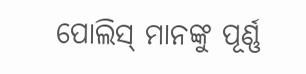ପୋଲିସ୍ ମାନଙ୍କୁ ପୂର୍ଣ୍ଣ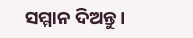ସମ୍ମାନ ଦିଅନ୍ତୁ ।